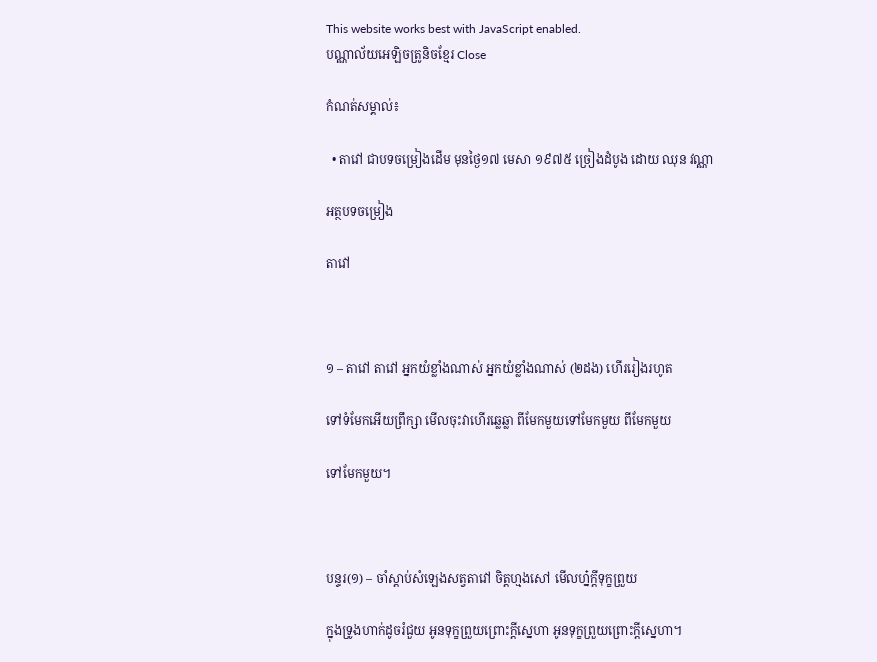This website works best with JavaScript enabled.
បណ្ណាល័យអេឡិចត្រូនិចខ្មែរ Close

កំណត់សម្គាល់៖

  • តាវៅ ជាបទចម្រៀងដើម មុនថ្ងៃ១៧ មេសា ១៩៧៥ ច្រៀងដំបូង ដោយ ឈុន វណ្ណា

អត្ថបទចម្រៀង

តាវៅ



១ – តាវៅ តាវៅ អ្នកយំខ្លាំងណាស់ អ្នកយំខ្លាំងណាស់ (២ដង) ហើររៀងរហូត

ទៅទំមែកអើយព្រឹក្សា មើលចុះវាហើរឆ្លេឆ្លា ពីមែកមួយទៅមែកមួយ ពីមែកមួយ

ទៅមែកមួយ។



បន្ទរ(១) – ចាំស្ដាប់សំឡេងសត្វតាវៅ ចិត្តហ្មងសៅ មើលហ្ន៎ក្ដីទុក្ខព្រួយ

ក្នុងទ្រូងហាក់ដូចរំជួយ អូនទុក្ខព្រួយព្រោះក្ដីស្នេហា អូនទុក្ខព្រួយព្រោះក្ដីស្នេហា។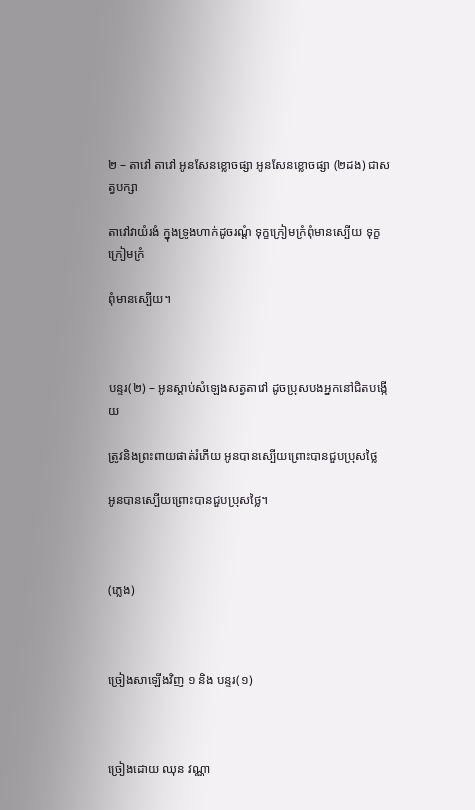២ – តាវៅ តាវៅ អូនសែនខ្លោចផ្សា អូនសែនខ្លោចផ្សា (២ដង) ជាសត្វបក្សា

តាវៅវាយំរងំ ក្នុងទ្រូងហាក់ដូចរណ្ដំ ទុក្ខក្រៀមក្រំពុំមានស្បើយ ទុក្ខក្រៀមក្រំ

ពុំមានស្បើយ។



បន្ទរ(២) – អូនស្ដាប់សំឡេងសត្វតាវៅ ដូចប្រុសបងអ្នកនៅជិតបង្កើយ

ត្រូវនិងព្រះពាយផាត់រំភើយ អូនបានស្បើយព្រោះបានជួបប្រុសថ្លៃ

អូនបានស្បើយព្រោះបានជួបប្រុសថ្លៃ។



(ភ្លេង)



ច្រៀងសាឡេីងវិញ ១ និង បន្ទរ(១)



ច្រៀងដោយ ឈុន វណ្ណា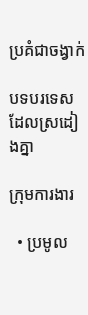ប្រគំជាចង្វាក់

បទបរទេសដែលស្រដៀងគ្នា

ក្រុមការងារ

  • ប្រមូល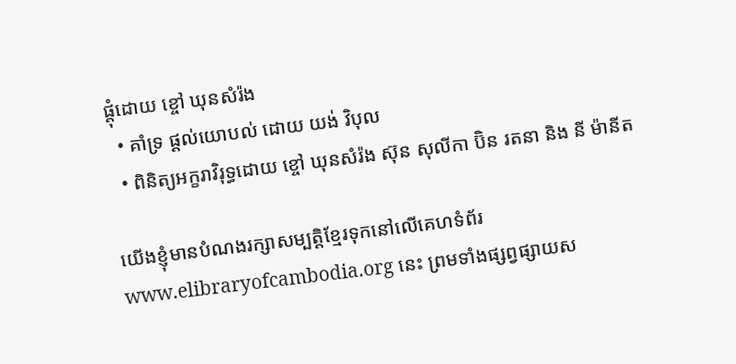ផ្ដុំដោយ ខ្ចៅ ឃុនសំរ៉ង
  • គាំទ្រ ផ្ដល់យោបល់ ដោយ យង់ វិបុល
  • ពិនិត្យអក្ខរាវិរុទ្ធដោយ ខ្ចៅ ឃុនសំរ៉ង ស៊ុន សុលីកា ប៊ិន រតនា និង នី ម៉ានីត

យើងខ្ញុំមានបំណងរក្សាសម្បត្តិខ្មែរទុកនៅលើគេហទំព័រ www.elibraryofcambodia.org នេះ ព្រមទាំងផ្សព្វផ្សាយស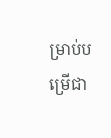ម្រាប់បម្រើជា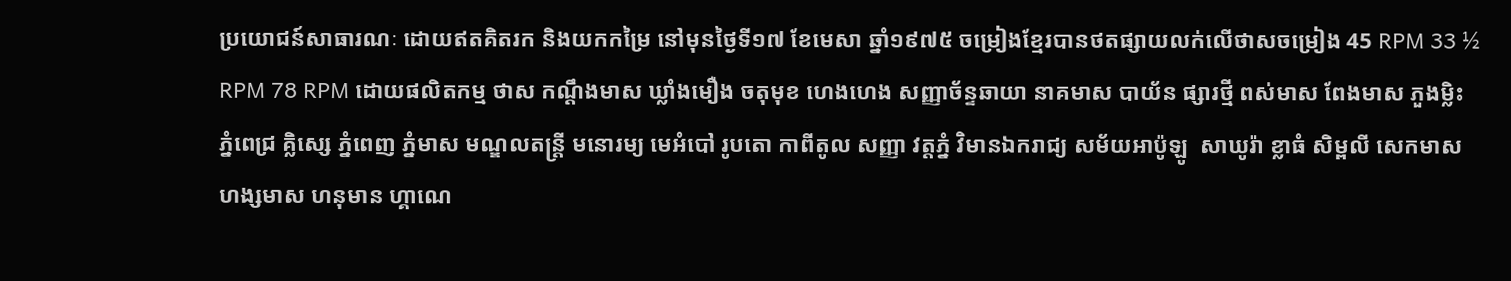ប្រយោជន៍សាធារណៈ ដោយឥតគិតរក និងយកកម្រៃ នៅមុនថ្ងៃទី១៧ ខែមេសា ឆ្នាំ១៩៧៥ ចម្រៀងខ្មែរបានថតផ្សាយលក់លើថាសចម្រៀង 45 RPM 33 ½ RPM 78 RPM ដោយផលិតកម្ម ថាស កណ្ដឹងមាស ឃ្លាំងមឿង ចតុមុខ ហេងហេង សញ្ញាច័ន្ទឆាយា នាគមាស បាយ័ន ផ្សារថ្មី ពស់មាស ពែងមាស ភួងម្លិះ ភ្នំពេជ្រ គ្លិស្សេ ភ្នំពេញ ភ្នំមាស មណ្ឌលតន្រ្តី មនោរម្យ មេអំបៅ រូបតោ កាពីតូល សញ្ញា វត្តភ្នំ វិមានឯករាជ្យ សម័យអាប៉ូឡូ  សាឃូរ៉ា ខ្លាធំ សិម្ពលី សេកមាស ហង្សមាស ហនុមាន ហ្គាណេ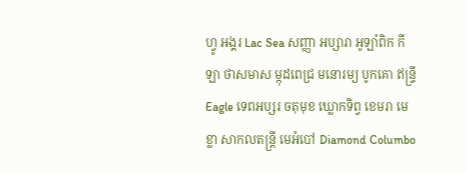ហ្វូ អង្គរ Lac Sea សញ្ញា អប្សារា អូឡាំពិក កីឡា ថាសមាស ម្កុដពេជ្រ មនោរម្យ បូកគោ ឥន្ទ្រី Eagle ទេពអប្សរ ចតុមុខ ឃ្លោកទិព្វ ខេមរា មេខ្លា សាកលតន្ត្រី មេអំបៅ Diamond Columbo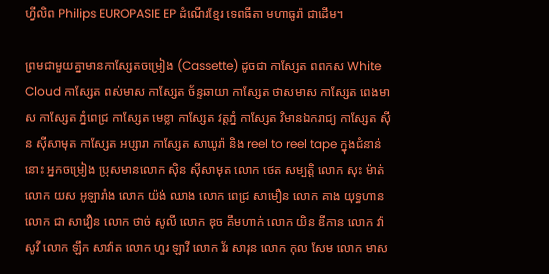ហ្វីលិព Philips EUROPASIE EP ដំណើរខ្មែរ ទេពធីតា មហាធូរ៉ា ជាដើម។

ព្រមជាមួយគ្នាមានកាសែ្សតចម្រៀង (Cassette) ដូចជា កាស្សែត ពពកស White Cloud កាស្សែត ពស់មាស កាស្សែត ច័ន្ទឆាយា កាស្សែត ថាសមាស កាស្សែត ពេងមាស កាស្សែត ភ្នំពេជ្រ កាស្សែត មេខ្លា កាស្សែត វត្តភ្នំ កាស្សែត វិមានឯករាជ្យ កាស្សែត ស៊ីន ស៊ីសាមុត កាស្សែត អប្សារា កាស្សែត សាឃូរ៉ា និង reel to reel tape ក្នុងជំនាន់នោះ អ្នកចម្រៀង ប្រុសមានលោក ស៊ិន ស៊ីសាមុត លោក ថេត សម្បត្តិ លោក សុះ ម៉ាត់ លោក យស អូឡារាំង លោក យ៉ង់ ឈាង លោក ពេជ្រ សាមឿន លោក គាង យុទ្ធហាន លោក ជា សាវឿន លោក ថាច់ សូលី លោក ឌុច គឹមហាក់ លោក យិន ឌីកាន លោក វ៉ា សូវី លោក ឡឹក សាវ៉ាត លោក ហួរ ឡាវី លោក វ័រ សារុន លោក កុល សែម លោក មាស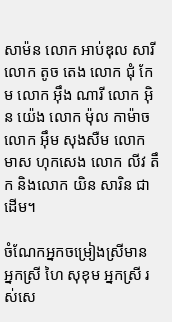សាម៉ន លោក អាប់ឌុល សារី លោក តូច តេង លោក ជុំ កែម លោក អ៊ឹង ណារី លោក អ៊ិន យ៉េង លោក ម៉ុល កាម៉ាច លោក អ៊ឹម សុងសឺម លោក មាស ហុកសេង លោក លីវ តឹក និងលោក យិន សារិន ជាដើម។

ចំណែកអ្នកចម្រៀងស្រីមាន អ្នកស្រី ហៃ សុខុម អ្នកស្រី រស់សេ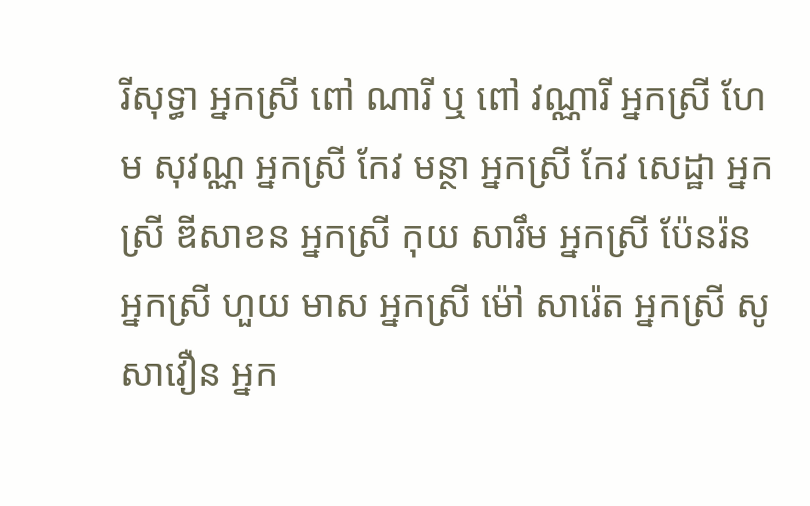រីសុទ្ធា អ្នកស្រី ពៅ ណារី ឬ ពៅ វណ្ណារី អ្នកស្រី ហែម សុវណ្ណ អ្នកស្រី កែវ មន្ថា អ្នកស្រី កែវ សេដ្ឋា អ្នកស្រី ឌីសាខន អ្នកស្រី កុយ សារឹម អ្នកស្រី ប៉ែនរ៉ន អ្នកស្រី ហួយ មាស អ្នកស្រី ម៉ៅ សារ៉េត អ្នកស្រី សូ សាវឿន អ្នក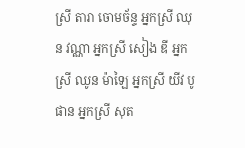ស្រី តារា ចោមច័ន្ទ អ្នកស្រី ឈុន វណ្ណា អ្នកស្រី សៀង ឌី អ្នកស្រី ឈូន ម៉ាឡៃ អ្នកស្រី យីវ បូផាន អ្នកស្រី សុត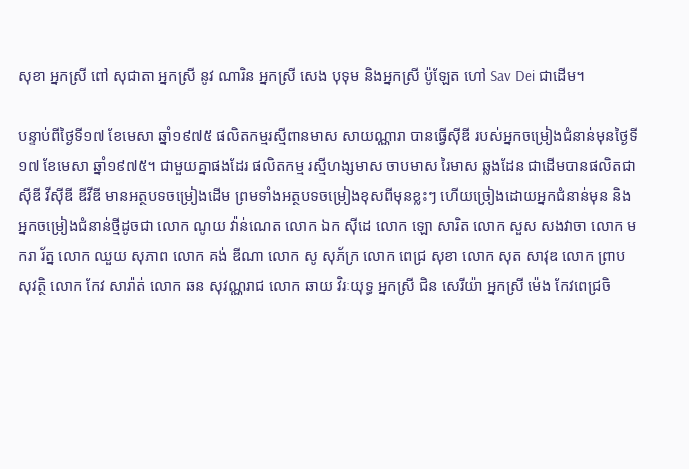សុខា អ្នកស្រី ពៅ សុជាតា អ្នកស្រី នូវ ណារិន អ្នកស្រី សេង បុទុម និងអ្នកស្រី ប៉ូឡែត ហៅ Sav Dei ជាដើម។

បន្ទាប់ពីថ្ងៃទី១៧ ខែមេសា ឆ្នាំ១៩៧៥ ផលិតកម្មរស្មីពានមាស សាយណ្ណារា បានធ្វើស៊ីឌី របស់អ្នកចម្រៀងជំនាន់មុនថ្ងៃទី១៧ ខែមេសា ឆ្នាំ១៩៧៥។ ជាមួយគ្នាផងដែរ ផលិតកម្ម រស្មីហង្សមាស ចាបមាស រៃមាស ឆ្លងដែន ជាដើមបានផលិតជា ស៊ីឌី វីស៊ីឌី ឌីវីឌី មានអត្ថបទចម្រៀងដើម ព្រមទាំងអត្ថបទចម្រៀងខុសពីមុនខ្លះៗ ហើយច្រៀងដោយអ្នកជំនាន់មុន និងអ្នកចម្រៀងជំនាន់ថ្មីដូចជា លោក ណូយ វ៉ាន់ណេត លោក ឯក ស៊ីដេ លោក ឡោ សារិត លោក សួស សងវាចា លោក មករា រ័ត្ន លោក ឈួយ សុភាព លោក គង់ ឌីណា លោក សូ សុភ័ក្រ លោក ពេជ្រ សុខា លោក សុត សាវុឌ លោក ព្រាប សុវត្ថិ លោក កែវ សារ៉ាត់ លោក ឆន សុវណ្ណរាជ លោក ឆាយ វិរៈយុទ្ធ អ្នកស្រី ជិន សេរីយ៉ា អ្នកស្រី ម៉េង កែវពេជ្រចិ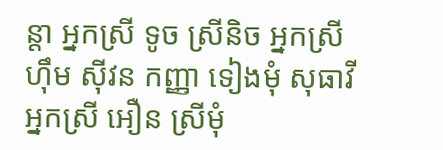ន្តា អ្នកស្រី ទូច ស្រីនិច អ្នកស្រី ហ៊ឹម ស៊ីវន កញ្ញា ទៀងមុំ សុធាវី អ្នកស្រី អឿន ស្រីមុំ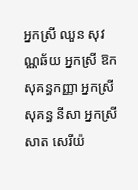អ្នកស្រី ឈួន សុវណ្ណឆ័យ អ្នកស្រី ឱក សុគន្ធកញ្ញា អ្នកស្រី សុគន្ធ នីសា អ្នកស្រី សាត សេរីយ៉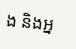ង និងអ្ន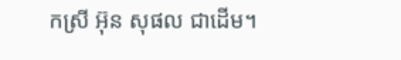កស្រី អ៊ុន សុផល ជាដើម។